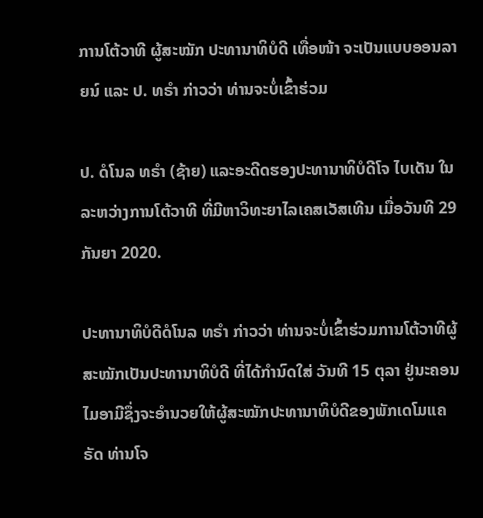ການໂຕ້ວາທີ ຜູ້ສະໝັກ ປະທານາທິບໍດີ ເທື່ອໜ້າ ຈະເປັນແບບອອນລາຍນ໌ ແລະ ປ. ທຣຳ ກ່າວວ່າ ທ່ານຈະບໍ່ເຂົ້າຮ່ວມ

ປ. ດໍໂນລ ທຣຳ (ຊ້າຍ) ແລະອະດີດຮອງປະທານາທິບໍດີໂຈ ໄບເດັນ ໃນລະຫວ່າງການໂຕ້ວາທີ ທີ່ມີຫາວິທະຍາໄລເຄສເວັສເທີນ ເມື່ອວັນທີ 29 ກັນຍາ 2020.

ປະທານາທິບໍດີດໍໂນລ ທຣຳ ກ່າວວ່າ ທ່ານຈະບໍ່ເຂົ້າຮ່ວມການໂຕ້ວາທີຜູ້ສະໝັກເປັນປະທານາທິບໍດີ ທີ່ໄດ້ກຳນົດໃສ່ ວັນທີ 15 ຕຸລາ ຢູ່ນະຄອນໄມອາມີຊຶ່ງຈະອຳນວຍໃຫ້ຜູ້ສະໝັກປະທານາທິບໍດີຂອງພັກເດໂມແຄຣັດ ທ່ານໂຈ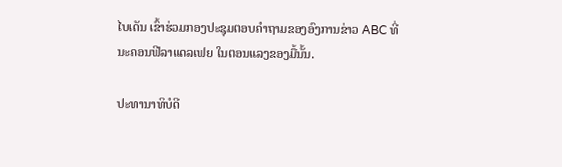ໄບເດັນ ເຂົ້າຮ່ວມກອງປະຊຸມຕອບຄຳຖາມຂອງອົງການຂ່າວ ABC ທີ່ນະຄອນຟີລາແດລເຟຍ ໃນຕອນແລງຂອງມື້ນັ້ນ.

ປະທານາທິບໍດີ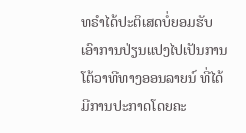ທຣຳໄດ້ປະຕິເສດບໍ່ຍອມຮັບເອົາການປ່ຽນແປງໄປເປັນການໂຕ້ວາທີທາງອອນລາຍນ໌ ທີ່ໄດ້ມີການປະກາດໂດຍຄະ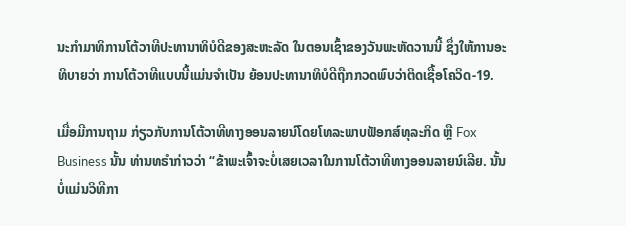ນະກຳມາທິການໂຕ້ວາທີປະທານາທິບໍດີຂອງສະຫະລັດ ໃນຕອນເຊົ້າຂອງວັນພະຫັດວານນີ້ ຊຶ່ງໃຫ້ການອະ ທິບາຍວ່າ ການໂຕ້ວາທີແບບນີ້ແມ່ນຈຳເປັນ ຍ້ອນປະທານາທິບໍດີຖືກກວດພົບວ່າຕິດເຊື້ອໂຄວິດ-19.

ເມື່ອມີການຖາມ ກ່ຽວກັບການໂຕ້ວາທີທາງອອນລາຍນ໌ໂດຍໂທລະພາບຟັອກສ໌ທຸລະກິດ ຫຼື Fox Business ນັ້ນ ທ່ານທຣໍາກ່າວວ່າ “ຂ້າພະເຈົ້າຈະບໍ່ເສຍເວລາໃນການໂຕ້ວາທີທາງອອນລາຍນ໌ເລີຍ. ນັ້ນບໍ່ແມ່ນວິທີກາ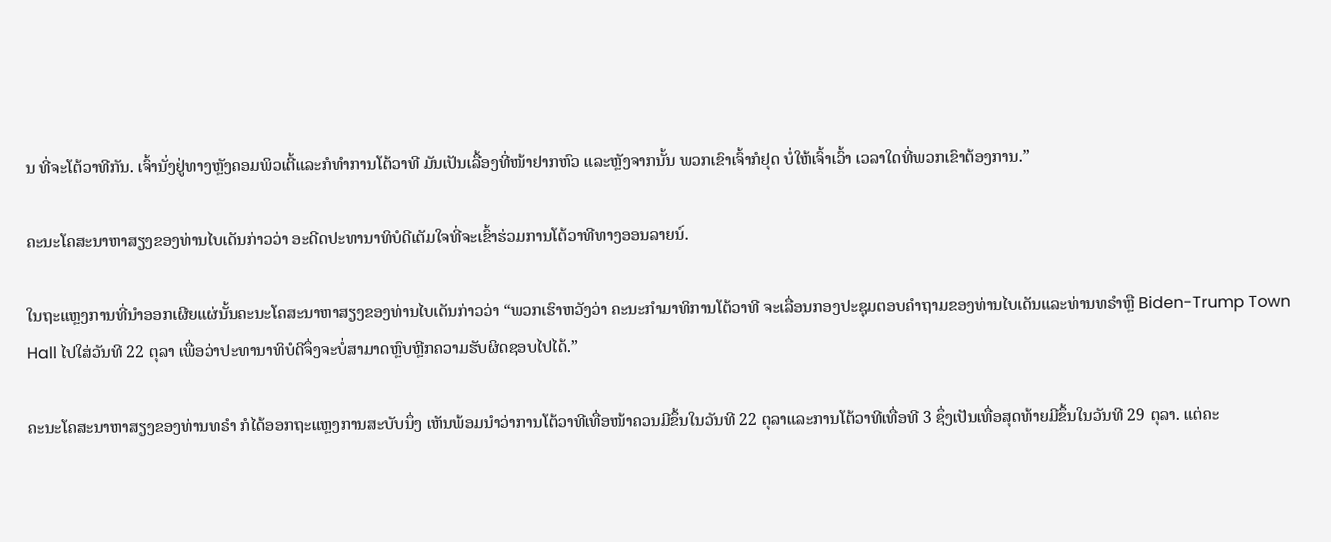ນ ທີ່ຈະໂຕ້ວາທີກັນ. ເຈົ້ານັ່ງຢູ່ທາງຫຼັງຄອມພິວເຕີ້ແລະກໍທຳການໂຕ້ວາທີ ມັນເປັນເລື້ອງທີ່ໜ້າຢາກຫົວ ແລະຫຼັງຈາກນັ້ນ ພວກເຂົາເຈົ້າກໍຢຸດ ບໍ່ໃຫ້ເຈົ້າເວົ້າ ເວລາໃດທີ່ພວກເຂົາຕ້ອງການ.”

ຄະນະໂຄສະນາຫາສຽງຂອງທ່ານໄບເດັນກ່າວວ່າ ອະດີດປະທານາທິບໍດີເຕັມໃຈທີ່ຈະເຂົ້າຮ່ວມການໂຕ້ວາທີທາງອອນລາຍນ໌.

ໃນຖະແຫຼງການທີ່ນຳອອກເຜີຍແຜ່ນັ້ນຄະນະໂຄສະນາຫາສຽງຂອງທ່ານໄບເດັນກ່າວວ່າ “ພວກເຮົາຫວັງວ່າ ຄະນະກຳມາທິການໂຕ້ວາທີ ຈະເລື່ອນກອງປະຊຸມຕອບຄຳຖາມຂອງທ່ານໄບເດັນແລະທ່ານທຣຳຫຼື Biden-Trump Town Hall ໄປໃສ່ວັນທີ 22 ຕຸລາ ເພື່ອວ່າປະທານາທິບໍດີຈຶ່ງຈະບໍ່ສາມາດຫຼົບຫຼີກຄວາມຮັບຜິດຊອບໄປໄດ້.”

ຄະນະໂຄສະນາຫາສຽງຂອງທ່ານທຣຳ ກໍໄດ້ອອກຖະແຫຼງການສະບັບນຶ່ງ ເຫັນພ້ອມນຳວ່າການໂຕ້ວາທີເທື່ອໜ້າຄວນມີຂຶ້ນໃນວັນທີ 22 ຕຸລາແລະການໂຕ້ວາທີເທື່ອທີ 3 ຊຶ່ງເປັນເທື່ອສຸດທ້າຍມີຂຶ້ນໃນວັນທີ 29 ຕຸລາ. ແຕ່ຄະ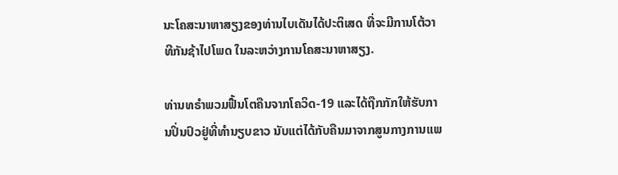ນະໂຄສະນາຫາສຽງຂອງທ່ານໄບເດັນໄດ້ປະຕິເສດ ທີ່ຈະມີການໂຕ້ວາທີກັນຊ້າໄປໂພດ ໃນລະຫວ່າງການໂຄສະນາຫາສຽງ.

ທ່ານທຣຳພວມຟື້ນໂຕຄືນຈາກໂຄວິດ-19 ແລະໄດ້ຖືກກັກໃຫ້ຮັບການປິ່ນປົວຢູ່ທີ່ທຳນຽບຂາວ ນັບແຕ່ໄດ້ກັບຄືນມາຈາກສູນກາງການແພ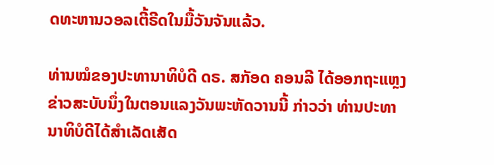ດທະຫານວອລເຕີ້ຣີດໃນມື້ວັນຈັນແລ້ວ.

ທ່ານໝໍຂອງປະທານາທິບໍດີ ດຣ. ສກັອດ ຄອນລີ ໄດ້ອອກຖະແຫຼງຂ່າວສະບັບນຶ່ງໃນຕອນແລງວັນພະຫັດວານນີ້ ກ່າວວ່າ ທ່ານປະທານາທິບໍດີໄດ້ສຳເລັດເສັດ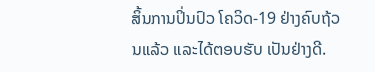ສິ້ນການປິ່ນປົວ ໂຄວິດ-19 ຢ່າງຄົບຖ້ວນແລ້ວ ແລະໄດ້ຕອບຮັບ ເປັນຢ່າງດີ.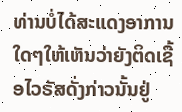ທ່ານບໍ່ໄດ້ສະແດງອາການໃດໆໃຫ້ເຫັນວ່າຍັງຕິດເຊື້ອໄວຣັສດັ່ງກ່າວນັ້ນຢູ່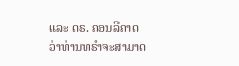ແລະ ດຣ. ຄອນລີຄາດວ່າທ່ານທຣຳຈະສາມາດ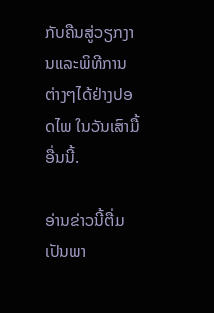ກັບຄືນສູ່ວຽກງານແລະພິທີການຕ່າງໆໄດ້ຢ່າງປອດໄພ ໃນວັນເສົາມື້ອື່ນນີ້.

ອ່ານຂ່າວນີ້ຕື່ມເປັນພາ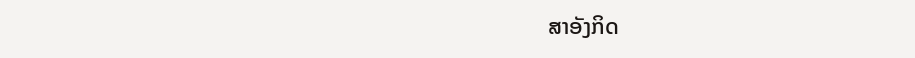ສາອັງກິດ